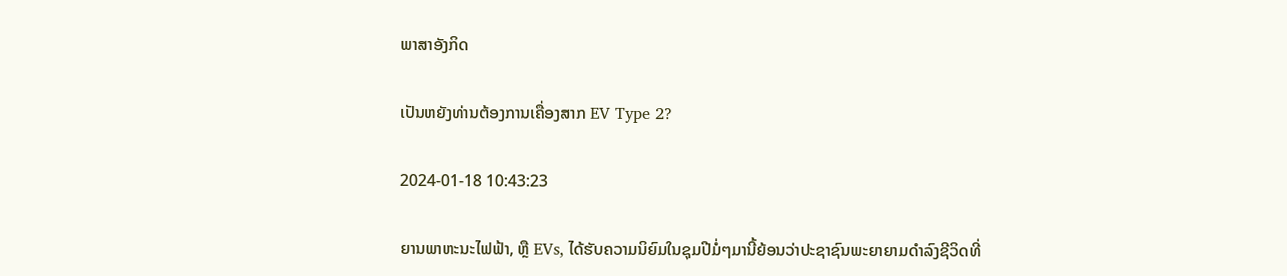ພາສາອັງກິດ

ເປັນຫຍັງທ່ານຕ້ອງການເຄື່ອງສາກ EV Type 2?

2024-01-18 10:43:23

ຍານພາຫະນະໄຟຟ້າ, ຫຼື EVs, ໄດ້ຮັບຄວາມນິຍົມໃນຊຸມປີມໍ່ໆມານີ້ຍ້ອນວ່າປະຊາຊົນພະຍາຍາມດໍາລົງຊີວິດທີ່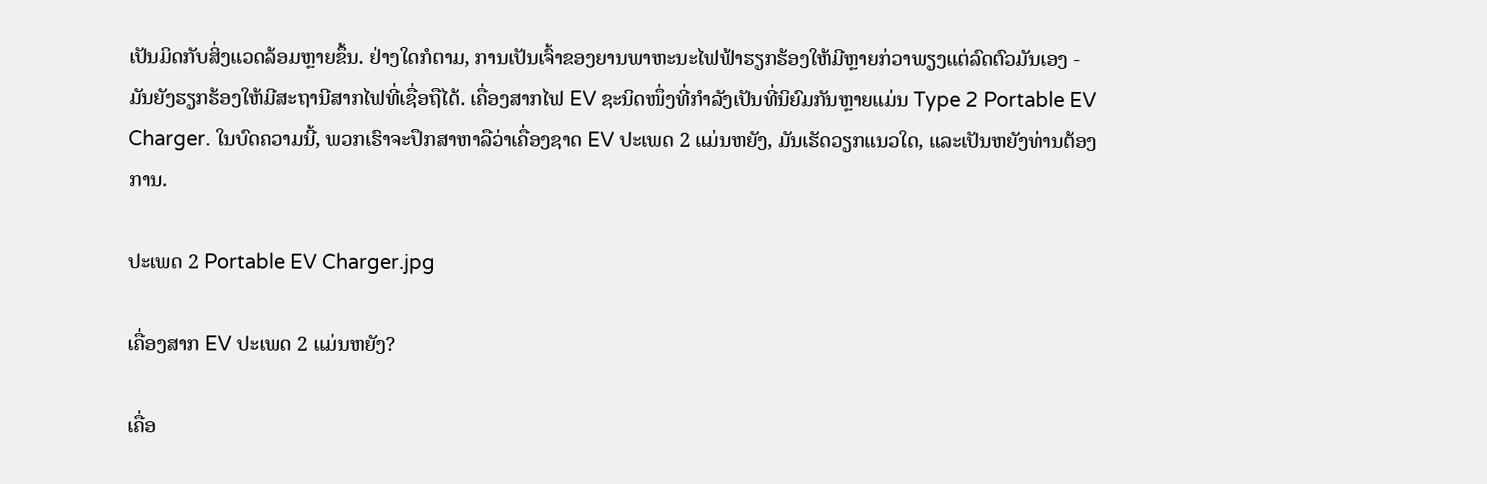ເປັນມິດກັບສິ່ງແວດລ້ອມຫຼາຍຂຶ້ນ. ຢ່າງໃດກໍຕາມ, ການເປັນເຈົ້າຂອງຍານພາຫະນະໄຟຟ້າຮຽກຮ້ອງໃຫ້ມີຫຼາຍກ່ວາພຽງແຕ່ລົດຕົວມັນເອງ - ມັນຍັງຮຽກຮ້ອງໃຫ້ມີສະຖານີສາກໄຟທີ່ເຊື່ອຖືໄດ້. ເຄື່ອງສາກໄຟ EV ຊະນິດໜຶ່ງທີ່ກຳລັງເປັນທີ່ນິຍົມກັນຫຼາຍແມ່ນ Type 2 Portable EV Charger. ໃນບົດຄວາມນີ້, ພວກເຮົາຈະປຶກສາຫາລືວ່າເຄື່ອງຊາດ EV ປະເພດ 2 ແມ່ນຫຍັງ, ມັນເຮັດວຽກແນວໃດ, ແລະເປັນຫຍັງທ່ານຕ້ອງການ.

ປະເພດ 2 Portable EV Charger.jpg

ເຄື່ອງສາກ EV ປະເພດ 2 ແມ່ນຫຍັງ?

ເຄື່ອ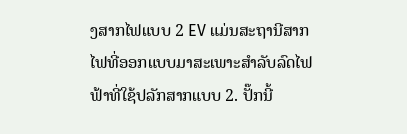ງສາກໄຟແບບ 2 EV ແມ່ນສະຖານີສາກໄຟທີ່ອອກແບບມາສະເພາະສຳລັບລົດໄຟຟ້າທີ່ໃຊ້ປລັກສາກແບບ 2. ປັ໊ກນີ້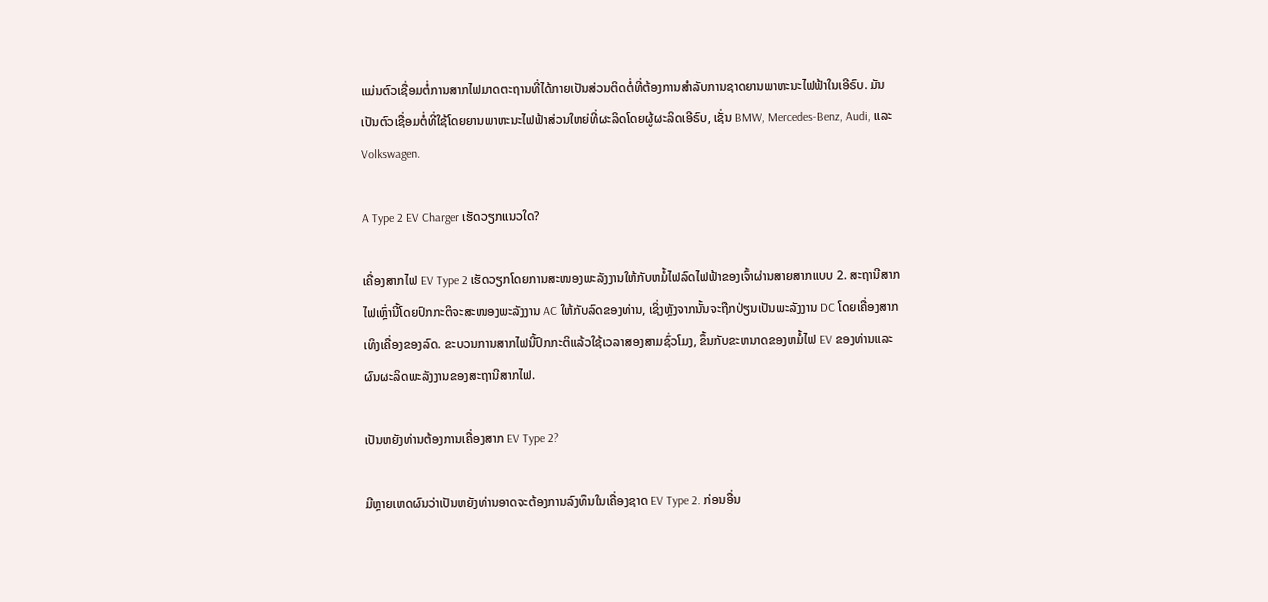ແມ່ນຕົວເຊື່ອມຕໍ່ການສາກໄຟມາດຕະຖານທີ່ໄດ້ກາຍເປັນສ່ວນຕິດຕໍ່ທີ່ຕ້ອງການສໍາລັບການຊາດຍານພາຫະນະໄຟຟ້າໃນເອີຣົບ. ມັນເປັນຕົວເຊື່ອມຕໍ່ທີ່ໃຊ້ໂດຍຍານພາຫະນະໄຟຟ້າສ່ວນໃຫຍ່ທີ່ຜະລິດໂດຍຜູ້ຜະລິດເອີຣົບ, ເຊັ່ນ BMW, Mercedes-Benz, Audi, ແລະ Volkswagen.

A Type 2 EV Charger ເຮັດວຽກແນວໃດ?

ເຄື່ອງສາກໄຟ EV Type 2 ເຮັດວຽກໂດຍການສະໜອງພະລັງງານໃຫ້ກັບຫມໍ້ໄຟລົດໄຟຟ້າຂອງເຈົ້າຜ່ານສາຍສາກແບບ 2. ສະຖານີສາກໄຟເຫຼົ່ານີ້ໂດຍປົກກະຕິຈະສະໜອງພະລັງງານ AC ໃຫ້ກັບລົດຂອງທ່ານ, ເຊິ່ງຫຼັງຈາກນັ້ນຈະຖືກປ່ຽນເປັນພະລັງງານ DC ໂດຍເຄື່ອງສາກເທິງເຄື່ອງຂອງລົດ. ຂະບວນການສາກໄຟນີ້ປົກກະຕິແລ້ວໃຊ້ເວລາສອງສາມຊົ່ວໂມງ, ຂຶ້ນກັບຂະຫນາດຂອງຫມໍ້ໄຟ EV ຂອງທ່ານແລະຜົນຜະລິດພະລັງງານຂອງສະຖານີສາກໄຟ.

ເປັນຫຍັງທ່ານຕ້ອງການເຄື່ອງສາກ EV Type 2?

ມີຫຼາຍເຫດຜົນວ່າເປັນຫຍັງທ່ານອາດຈະຕ້ອງການລົງທຶນໃນເຄື່ອງຊາດ EV Type 2. ກ່ອນອື່ນ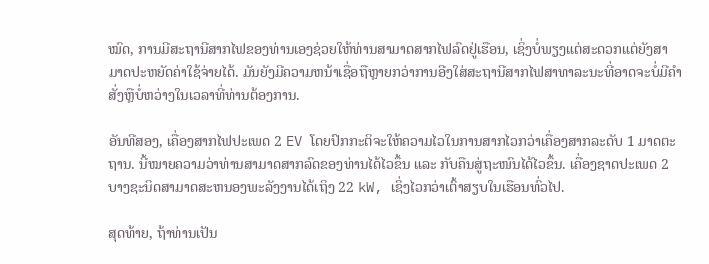ໝົດ, ການມີສະຖານີສາກໄຟຂອງທ່ານເອງຊ່ວຍໃຫ້ທ່ານສາມາດສາກໄຟລົດຢູ່ເຮືອນ, ເຊິ່ງບໍ່ພຽງແຕ່ສະດວກແຕ່ຍັງສາມາດປະຫຍັດຄ່າໃຊ້ຈ່າຍໄດ້. ມັນຍັງມີຄວາມຫນ້າເຊື່ອຖືຫຼາຍກວ່າການອີງໃສ່ສະຖານີສາກໄຟສາທາລະນະທີ່ອາດຈະບໍ່ມີຄໍາສັ່ງຫຼືບໍ່ຫວ່າງໃນເວລາທີ່ທ່ານຕ້ອງການ.

ອັນທີສອງ, ເຄື່ອງສາກໄຟປະເພດ 2 EV ໂດຍປົກກະຕິຈະໃຫ້ຄວາມໄວໃນການສາກໄວກວ່າເຄື່ອງສາກລະດັບ 1 ມາດຕະຖານ. ນີ້ໝາຍຄວາມວ່າທ່ານສາມາດສາກລົດຂອງທ່ານໄດ້ໄວຂຶ້ນ ແລະ ກັບຄືນສູ່ຖະໜົນໄດ້ໄວຂຶ້ນ. ເຄື່ອງຊາດປະເພດ 2 ບາງຊະນິດສາມາດສະຫນອງພະລັງງານໄດ້ເຖິງ 22 kW, ເຊິ່ງໄວກວ່າເຕົ້າສຽບໃນເຮືອນທົ່ວໄປ.

ສຸດທ້າຍ, ຖ້າທ່ານເປັນ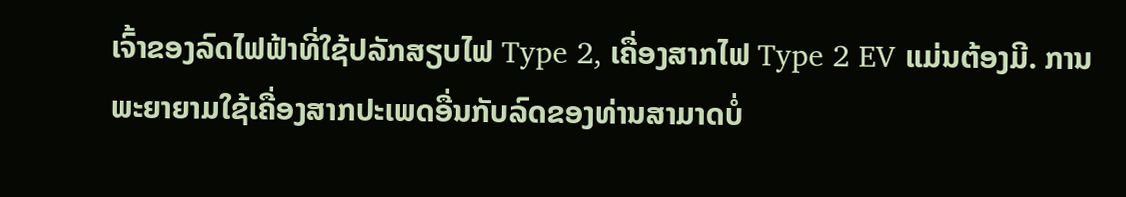ເຈົ້າຂອງລົດໄຟຟ້າທີ່ໃຊ້ປລັກສຽບໄຟ Type 2, ເຄື່ອງສາກໄຟ Type 2 EV ແມ່ນຕ້ອງມີ. ການພະຍາຍາມໃຊ້ເຄື່ອງສາກປະເພດອື່ນກັບລົດຂອງທ່ານສາມາດບໍ່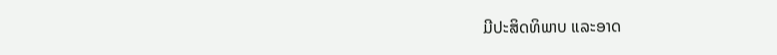ມີປະສິດທິພາບ ແລະອາດ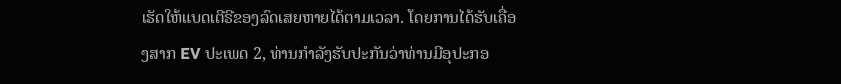ເຮັດໃຫ້ແບດເຕີຣີຂອງລົດເສຍຫາຍໄດ້ຕາມເວລາ. ໂດຍການໄດ້ຮັບເຄື່ອງສາກ EV ປະເພດ 2, ທ່ານກໍາລັງຮັບປະກັນວ່າທ່ານມີອຸປະກອ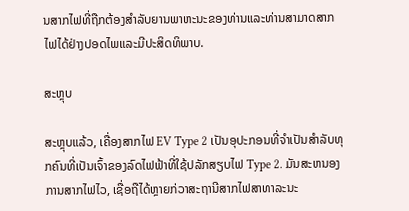ນສາກໄຟທີ່ຖືກຕ້ອງສໍາລັບຍານພາຫະນະຂອງທ່ານແລະທ່ານສາມາດສາກໄຟໄດ້ຢ່າງປອດໄພແລະມີປະສິດທິພາບ.

ສະຫຼຸບ

ສະຫຼຸບແລ້ວ, ເຄື່ອງສາກໄຟ EV Type 2 ເປັນອຸປະກອນທີ່ຈຳເປັນສຳລັບທຸກຄົນທີ່ເປັນເຈົ້າຂອງລົດໄຟຟ້າທີ່ໃຊ້ປລັກສຽບໄຟ Type 2. ມັນສະຫນອງການສາກໄຟໄວ, ເຊື່ອຖືໄດ້ຫຼາຍກ່ວາສະຖານີສາກໄຟສາທາລະນະ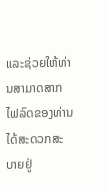ແລະຊ່ວຍໃຫ້ທ່ານສາມາດສາກໄຟລົດຂອງທ່ານໄດ້ສະດວກສະບາຍຢູ່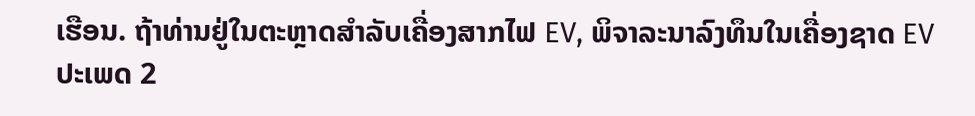ເຮືອນ. ຖ້າທ່ານຢູ່ໃນຕະຫຼາດສໍາລັບເຄື່ອງສາກໄຟ EV, ພິຈາລະນາລົງທຶນໃນເຄື່ອງຊາດ EV ປະເພດ 2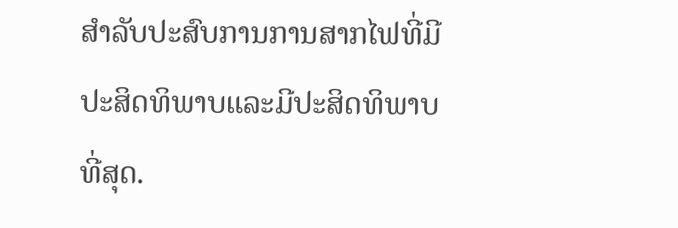ສໍາລັບປະສົບການການສາກໄຟທີ່ມີປະສິດທິພາບແລະມີປະສິດທິພາບທີ່ສຸດ.